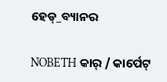ହେଡ୍_ବ୍ୟାନର

NOBETH କାର୍ / କାର୍ପେଟ୍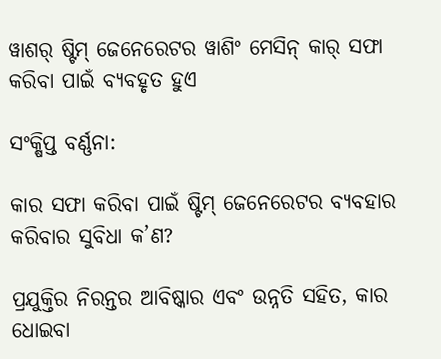ୱାଶର୍ ଷ୍ଟିମ୍ ଜେନେରେଟର ୱାଶିଂ ମେସିନ୍ କାର୍ ସଫା କରିବା ପାଇଁ ବ୍ୟବହୃତ ହୁଏ

ସଂକ୍ଷିପ୍ତ ବର୍ଣ୍ଣନା:

କାର ସଫା କରିବା ପାଇଁ ଷ୍ଟିମ୍ ଜେନେରେଟର ବ୍ୟବହାର କରିବାର ସୁବିଧା କ’ଣ?

ପ୍ରଯୁକ୍ତିର ନିରନ୍ତର ଆବିଷ୍କାର ଏବଂ ଉନ୍ନତି ସହିତ, କାର ଧୋଇବା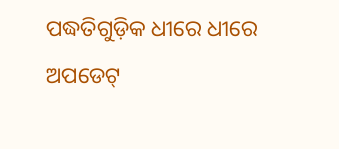ପଦ୍ଧତିଗୁଡ଼ିକ ଧୀରେ ଧୀରେ ଅପଡେଟ୍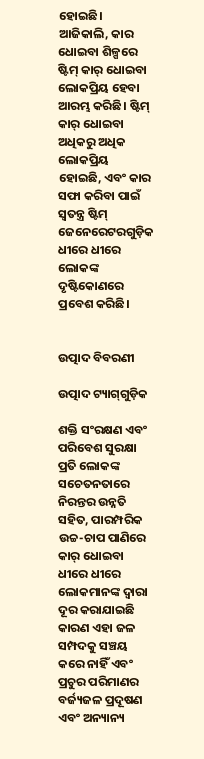ହୋଇଛି। ଆଜିକାଲି, କାର ଧୋଇବା ଶିଳ୍ପରେ ଷ୍ଟିମ୍ କାର୍ ଧୋଇବା ଲୋକପ୍ରିୟ ହେବା ଆରମ୍ଭ କରିଛି। ଷ୍ଟିମ୍ କାର୍ ଧୋଇବା ଅଧିକରୁ ଅଧିକ ଲୋକପ୍ରିୟ ହୋଇଛି, ଏବଂ କାର ସଫା କରିବା ପାଇଁ ସ୍ୱତନ୍ତ୍ର ଷ୍ଟିମ୍ ଜେନେରେଟରଗୁଡ଼ିକ ଧୀରେ ଧୀରେ ଲୋକଙ୍କ ଦୃଷ୍ଟିକୋଣରେ ପ୍ରବେଶ କରିଛି।


ଉତ୍ପାଦ ବିବରଣୀ

ଉତ୍ପାଦ ଟ୍ୟାଗ୍‌ଗୁଡ଼ିକ

ଶକ୍ତି ସଂରକ୍ଷଣ ଏବଂ ପରିବେଶ ସୁରକ୍ଷା ପ୍ରତି ଲୋକଙ୍କ ସଚେତନତାରେ ନିରନ୍ତର ଉନ୍ନତି ସହିତ, ପାରମ୍ପରିକ ଉଚ୍ଚ-ଚାପ ପାଣିରେ କାର୍ ଧୋଇବା ଧୀରେ ଧୀରେ ଲୋକମାନଙ୍କ ଦ୍ୱାରା ଦୂର କରାଯାଇଛି କାରଣ ଏହା ଜଳ ସମ୍ପଦକୁ ସଞ୍ଚୟ କରେ ନାହିଁ ଏବଂ ପ୍ରଚୁର ପରିମାଣର ବର୍ଜ୍ୟଜଳ ପ୍ରଦୂଷଣ ଏବଂ ଅନ୍ୟାନ୍ୟ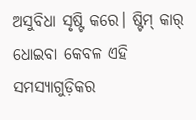ଅସୁବିଧା ସୃଷ୍ଟି କରେ। ଷ୍ଟିମ୍ କାର୍ ଧୋଇବା କେବଳ ଏହି ସମସ୍ୟାଗୁଡ଼ିକର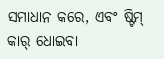ସମାଧାନ କରେ, ଏବଂ ଷ୍ଟିମ୍ କାର୍ ଧୋଇବା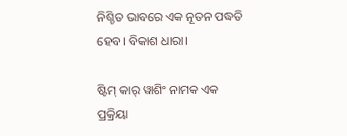ନିଶ୍ଚିତ ଭାବରେ ଏକ ନୂତନ ପଦ୍ଧତି ହେବ। ବିକାଶ ଧାରା।

ଷ୍ଟିମ୍ କାର୍ ୱାଶିଂ ନାମକ ଏକ ପ୍ରକ୍ରିୟା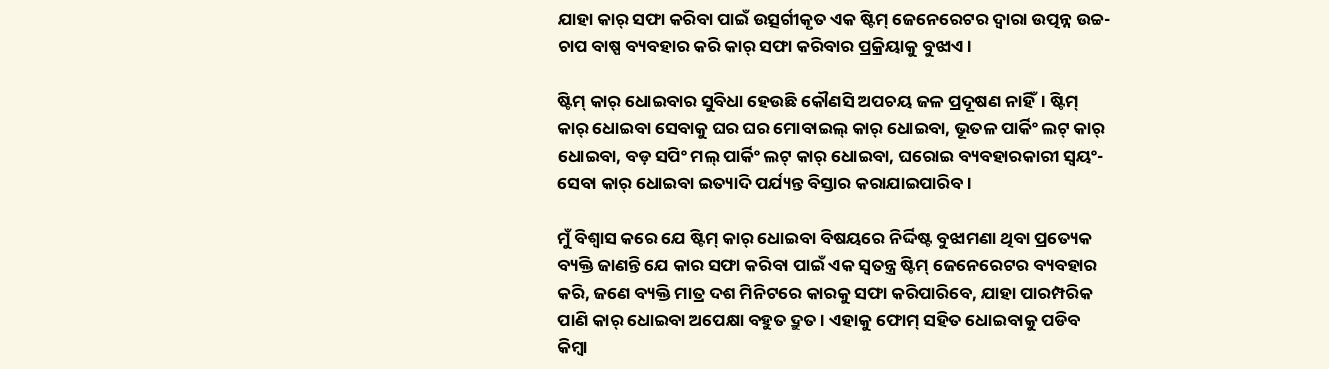ଯାହା କାର୍ ସଫା କରିବା ପାଇଁ ଉତ୍ସର୍ଗୀକୃତ ଏକ ଷ୍ଟିମ୍ ଜେନେରେଟର ଦ୍ୱାରା ଉତ୍ପନ୍ନ ଉଚ୍ଚ-ଚାପ ବାଷ୍ପ ବ୍ୟବହାର କରି କାର୍ ସଫା କରିବାର ପ୍ରକ୍ରିୟାକୁ ବୁଝାଏ।

ଷ୍ଟିମ୍ କାର୍ ଧୋଇବାର ସୁବିଧା ହେଉଛି କୌଣସି ଅପଚୟ ଜଳ ପ୍ରଦୂଷଣ ନାହିଁ। ଷ୍ଟିମ୍ କାର୍ ଧୋଇବା ସେବାକୁ ଘର ଘର ମୋବାଇଲ୍ କାର୍ ଧୋଇବା, ଭୂତଳ ପାର୍କିଂ ଲଟ୍ କାର୍ ଧୋଇବା, ବଡ଼ ସପିଂ ମଲ୍ ପାର୍କିଂ ଲଟ୍ କାର୍ ଧୋଇବା, ଘରୋଇ ବ୍ୟବହାରକାରୀ ସ୍ୱୟଂ-ସେବା କାର୍ ଧୋଇବା ଇତ୍ୟାଦି ପର୍ଯ୍ୟନ୍ତ ବିସ୍ତାର କରାଯାଇପାରିବ।

ମୁଁ ବିଶ୍ୱାସ କରେ ଯେ ଷ୍ଟିମ୍ କାର୍ ଧୋଇବା ବିଷୟରେ ନିର୍ଦ୍ଦିଷ୍ଟ ବୁଝାମଣା ଥିବା ପ୍ରତ୍ୟେକ ବ୍ୟକ୍ତି ଜାଣନ୍ତି ଯେ କାର ସଫା କରିବା ପାଇଁ ଏକ ସ୍ୱତନ୍ତ୍ର ଷ୍ଟିମ୍ ଜେନେରେଟର ବ୍ୟବହାର କରି, ଜଣେ ବ୍ୟକ୍ତି ମାତ୍ର ଦଶ ମିନିଟରେ କାରକୁ ସଫା କରିପାରିବେ, ଯାହା ପାରମ୍ପରିକ ପାଣି କାର୍ ଧୋଇବା ଅପେକ୍ଷା ବହୁତ ଦ୍ରୁତ। ଏହାକୁ ଫୋମ୍ ସହିତ ଧୋଇବାକୁ ପଡିବ କିମ୍ବା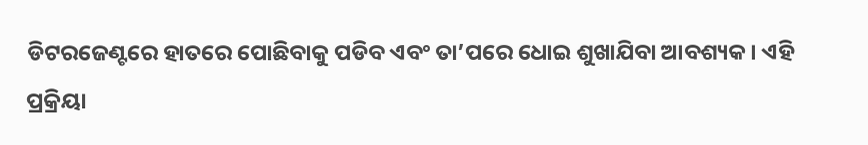ଡିଟରଜେଣ୍ଟରେ ହାତରେ ପୋଛିବାକୁ ପଡିବ ଏବଂ ତା’ପରେ ଧୋଇ ଶୁଖାଯିବା ଆବଶ୍ୟକ। ଏହି ପ୍ରକ୍ରିୟା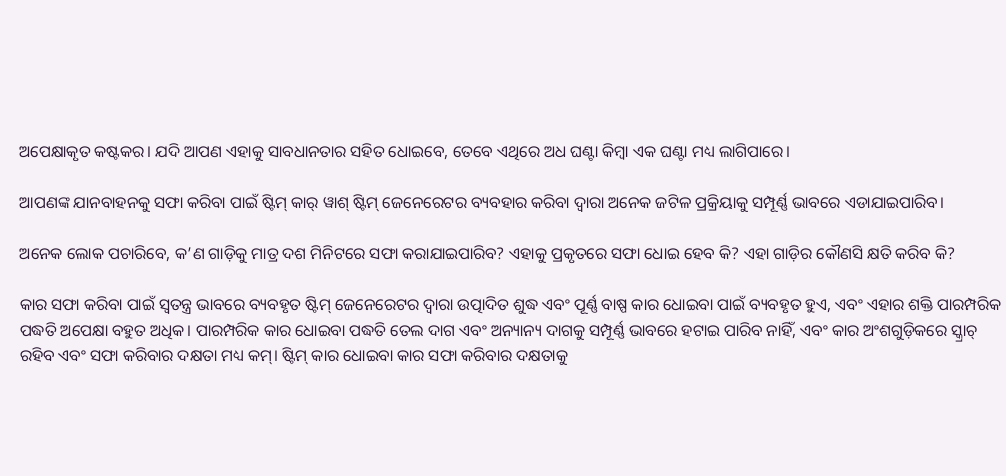ଅପେକ୍ଷାକୃତ କଷ୍ଟକର। ଯଦି ଆପଣ ଏହାକୁ ସାବଧାନତାର ସହିତ ଧୋଇବେ, ତେବେ ଏଥିରେ ଅଧ ଘଣ୍ଟା କିମ୍ବା ଏକ ଘଣ୍ଟା ମଧ୍ୟ ଲାଗିପାରେ।

ଆପଣଙ୍କ ଯାନବାହନକୁ ସଫା କରିବା ପାଇଁ ଷ୍ଟିମ୍ କାର୍ ୱାଶ୍ ଷ୍ଟିମ୍ ଜେନେରେଟର ବ୍ୟବହାର କରିବା ଦ୍ୱାରା ଅନେକ ଜଟିଳ ପ୍ରକ୍ରିୟାକୁ ସମ୍ପୂର୍ଣ୍ଣ ଭାବରେ ଏଡାଯାଇପାରିବ।

ଅନେକ ଲୋକ ପଚାରିବେ, କ’ଣ ଗାଡ଼ିକୁ ମାତ୍ର ଦଶ ମିନିଟରେ ସଫା କରାଯାଇପାରିବ? ଏହାକୁ ପ୍ରକୃତରେ ସଫା ଧୋଇ ହେବ କି? ଏହା ଗାଡ଼ିର କୌଣସି କ୍ଷତି କରିବ କି?

କାର ସଫା କରିବା ପାଇଁ ସ୍ୱତନ୍ତ୍ର ଭାବରେ ବ୍ୟବହୃତ ଷ୍ଟିମ୍ ଜେନେରେଟର ଦ୍ୱାରା ଉତ୍ପାଦିତ ଶୁଦ୍ଧ ଏବଂ ପୂର୍ଣ୍ଣ ବାଷ୍ପ କାର ଧୋଇବା ପାଇଁ ବ୍ୟବହୃତ ହୁଏ, ଏବଂ ଏହାର ଶକ୍ତି ପାରମ୍ପରିକ ପଦ୍ଧତି ଅପେକ୍ଷା ବହୁତ ଅଧିକ। ପାରମ୍ପରିକ କାର ଧୋଇବା ପଦ୍ଧତି ତେଲ ଦାଗ ଏବଂ ଅନ୍ୟାନ୍ୟ ଦାଗକୁ ସମ୍ପୂର୍ଣ୍ଣ ଭାବରେ ହଟାଇ ପାରିବ ନାହିଁ, ଏବଂ କାର ଅଂଶଗୁଡ଼ିକରେ ସ୍କ୍ରାଚ୍ ରହିବ ଏବଂ ସଫା କରିବାର ଦକ୍ଷତା ମଧ୍ୟ କମ୍। ଷ୍ଟିମ୍ କାର ଧୋଇବା କାର ସଫା କରିବାର ଦକ୍ଷତାକୁ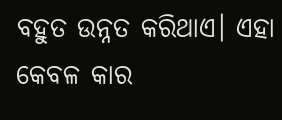ବହୁତ ଉନ୍ନତ କରିଥାଏ। ଏହା କେବଳ କାର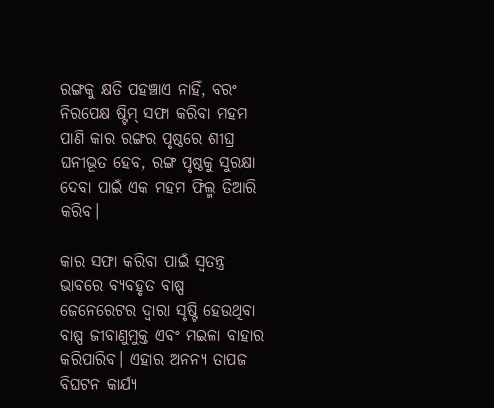ରଙ୍ଗକୁ କ୍ଷତି ପହଞ୍ଚାଏ ନାହିଁ, ବରଂ ନିରପେକ୍ଷ ଷ୍ଟିମ୍ ସଫା କରିବା ମହମ ପାଣି କାର ରଙ୍ଗର ପୃଷ୍ଠରେ ଶୀଘ୍ର ଘନୀଭୂତ ହେବ, ରଙ୍ଗ ପୃଷ୍ଠକୁ ସୁରକ୍ଷା ଦେବା ପାଇଁ ଏକ ମହମ ଫିଲ୍ମ ତିଆରି କରିବ।

କାର ସଫା କରିବା ପାଇଁ ସ୍ୱତନ୍ତ୍ର ଭାବରେ ବ୍ୟବହୃତ ବାଷ୍ପ ଜେନେରେଟର ଦ୍ୱାରା ସୃଷ୍ଟି ହେଉଥିବା ବାଷ୍ପ ଜୀବାଣୁମୁକ୍ତ ଏବଂ ମଇଳା ବାହାର କରିପାରିବ। ଏହାର ଅନନ୍ୟ ତାପଜ ବିଘଟନ କାର୍ଯ୍ୟ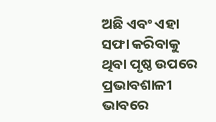ଅଛି ଏବଂ ଏହା ସଫା କରିବାକୁ ଥିବା ପୃଷ୍ଠ ଉପରେ ପ୍ରଭାବଶାଳୀ ଭାବରେ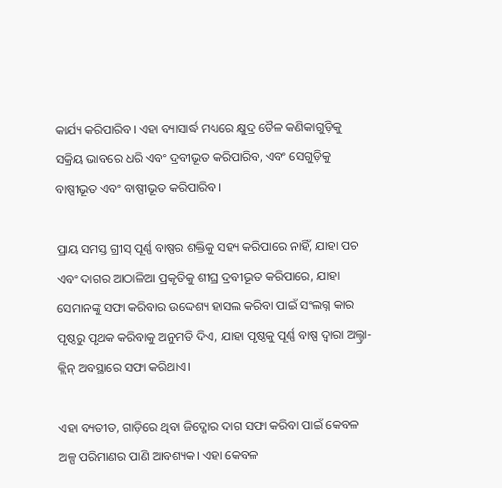କାର୍ଯ୍ୟ କରିପାରିବ। ଏହା ବ୍ୟାସାର୍ଦ୍ଧ ମଧ୍ୟରେ କ୍ଷୁଦ୍ର ତୈଳ କଣିକାଗୁଡ଼ିକୁ ସକ୍ରିୟ ଭାବରେ ଧରି ଏବଂ ଦ୍ରବୀଭୂତ କରିପାରିବ, ଏବଂ ସେଗୁଡ଼ିକୁ ବାଷ୍ପୀଭୂତ ଏବଂ ବାଷ୍ପୀଭୂତ କରିପାରିବ।

ପ୍ରାୟ ସମସ୍ତ ଗ୍ରୀସ୍ ପୂର୍ଣ୍ଣ ବାଷ୍ପର ଶକ୍ତିକୁ ସହ୍ୟ କରିପାରେ ନାହିଁ, ଯାହା ପଚ ଏବଂ ଦାଗର ଆଠାଳିଆ ପ୍ରକୃତିକୁ ଶୀଘ୍ର ଦ୍ରବୀଭୂତ କରିପାରେ, ଯାହା ସେମାନଙ୍କୁ ସଫା କରିବାର ଉଦ୍ଦେଶ୍ୟ ହାସଲ କରିବା ପାଇଁ ସଂଲଗ୍ନ କାର ପୃଷ୍ଠରୁ ପୃଥକ କରିବାକୁ ଅନୁମତି ଦିଏ, ଯାହା ପୃଷ୍ଠକୁ ପୂର୍ଣ୍ଣ ବାଷ୍ପ ଦ୍ୱାରା ଅଲ୍ଟ୍ରା-କ୍ଲିନ୍ ଅବସ୍ଥାରେ ସଫା କରିଥାଏ।

ଏହା ବ୍ୟତୀତ, ଗାଡ଼ିରେ ଥିବା ଜିଦ୍ଖୋର ଦାଗ ସଫା କରିବା ପାଇଁ କେବଳ ଅଳ୍ପ ପରିମାଣର ପାଣି ଆବଶ୍ୟକ। ଏହା କେବଳ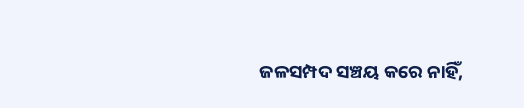ଜଳସମ୍ପଦ ସଞ୍ଚୟ କରେ ନାହିଁ,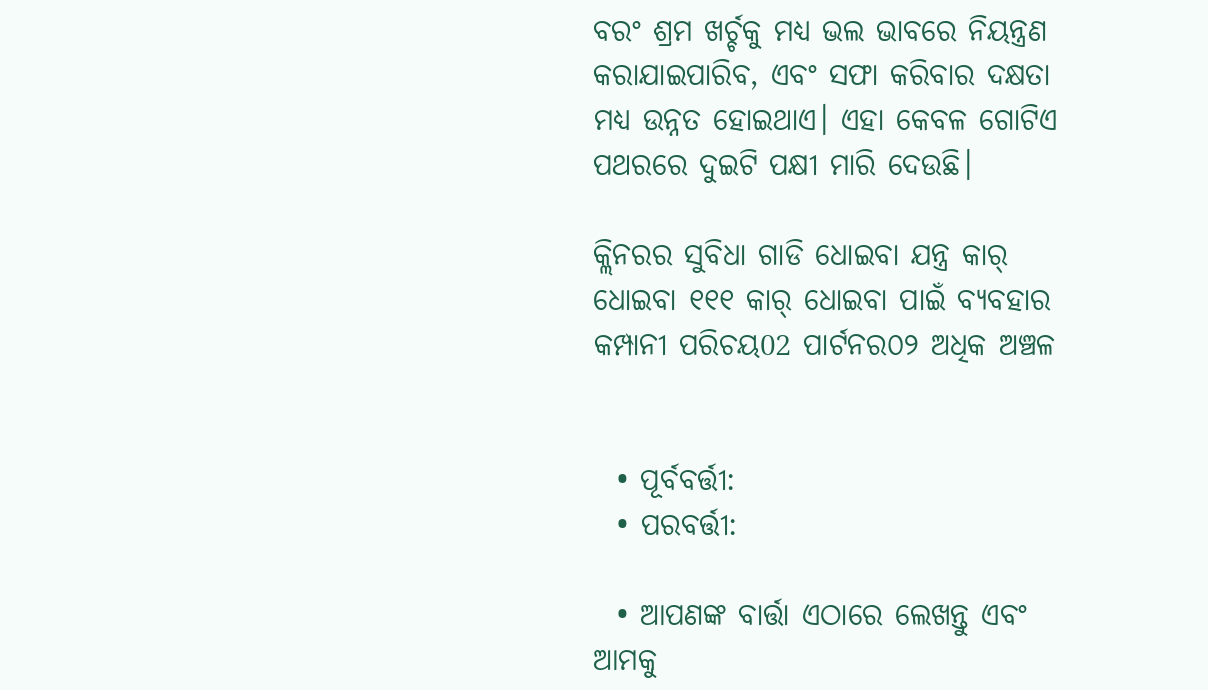ବରଂ ଶ୍ରମ ଖର୍ଚ୍ଚକୁ ମଧ୍ୟ ଭଲ ଭାବରେ ନିୟନ୍ତ୍ରଣ କରାଯାଇପାରିବ, ଏବଂ ସଫା କରିବାର ଦକ୍ଷତା ମଧ୍ୟ ଉନ୍ନତ ହୋଇଥାଏ। ଏହା କେବଳ ଗୋଟିଏ ପଥରରେ ଦୁଇଟି ପକ୍ଷୀ ମାରି ଦେଉଛି।

କ୍ଲିନରର ସୁବିଧା ଗାଡି ଧୋଇବା ଯନ୍ତ୍ର କାର୍ ଧୋଇବା ୧୧୧ କାର୍ ଧୋଇବା ପାଇଁ ବ୍ୟବହାର କମ୍ପାନୀ ପରିଚୟ02 ପାର୍ଟନର୦୨ ଅଧିକ ଅଞ୍ଚଳ


  • ପୂର୍ବବର୍ତ୍ତୀ:
  • ପରବର୍ତ୍ତୀ:

  • ଆପଣଙ୍କ ବାର୍ତ୍ତା ଏଠାରେ ଲେଖନ୍ତୁ ଏବଂ ଆମକୁ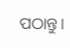ପଠାନ୍ତୁ।